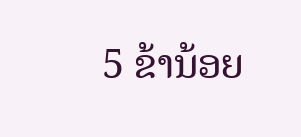5 ຂ້ານ້ອຍ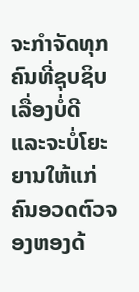ຈະກຳຈັດທຸກຄົນທີ່ຊຸບຊິບເລື່ອງບໍ່ດີ ແລະຈະບໍ່ໂຍະຍານໃຫ້ແກ່ຄົນອວດຕົວຈອງຫອງດ້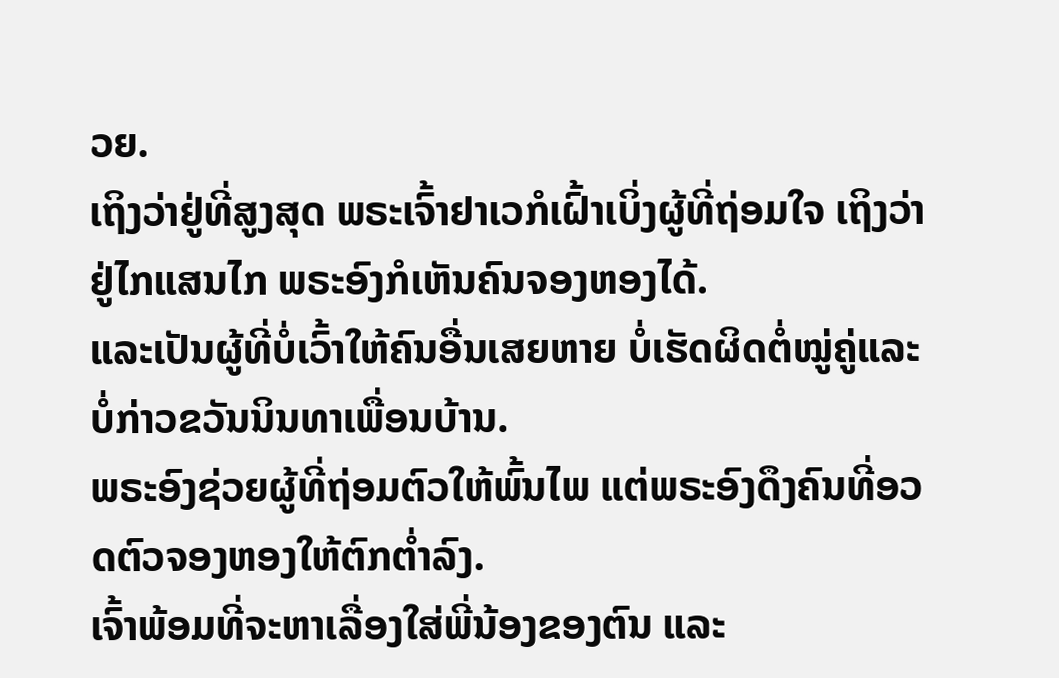ວຍ.
ເຖິງວ່າຢູ່ທີ່ສູງສຸດ ພຣະເຈົ້າຢາເວກໍເຝົ້າເບິ່ງຜູ້ທີ່ຖ່ອມໃຈ ເຖິງວ່າຢູ່ໄກແສນໄກ ພຣະອົງກໍເຫັນຄົນຈອງຫອງໄດ້.
ແລະເປັນຜູ້ທີ່ບໍ່ເວົ້າໃຫ້ຄົນອື່ນເສຍຫາຍ ບໍ່ເຮັດຜິດຕໍ່ໝູ່ຄູ່ແລະບໍ່ກ່າວຂວັນນິນທາເພື່ອນບ້ານ.
ພຣະອົງຊ່ວຍຜູ້ທີ່ຖ່ອມຕົວໃຫ້ພົ້ນໄພ ແຕ່ພຣະອົງດຶງຄົນທີ່ອວດຕົວຈອງຫອງໃຫ້ຕົກຕໍ່າລົງ.
ເຈົ້າພ້ອມທີ່ຈະຫາເລື່ອງໃສ່ພີ່ນ້ອງຂອງຕົນ ແລະ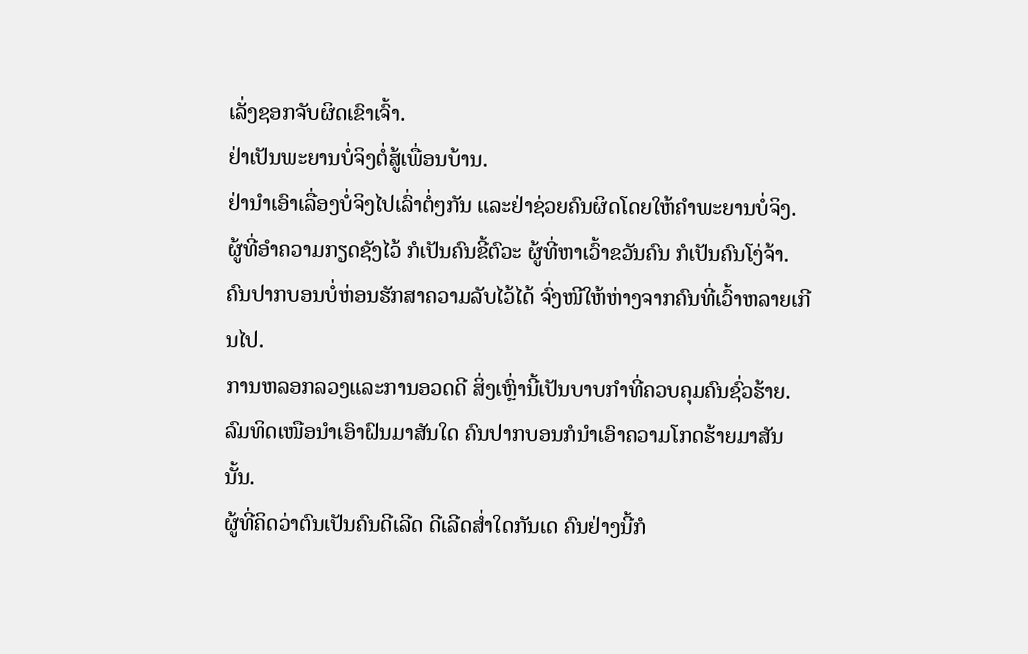ເລັ່ງຊອກຈັບຜິດເຂົາເຈົ້າ.
ຢ່າເປັນພະຍານບໍ່ຈິງຕໍ່ສູ້ເພື່ອນບ້ານ.
ຢ່ານຳເອົາເລື່ອງບໍ່ຈິງໄປເລົ່າຕໍ່ໆກັນ ແລະຢ່າຊ່ວຍຄົນຜິດໂດຍໃຫ້ຄຳພະຍານບໍ່ຈິງ.
ຜູ້ທີ່ອຳຄວາມກຽດຊັງໄວ້ ກໍເປັນຄົນຂີ້ຕົວະ ຜູ້ທີ່ຫາເວົ້າຂວັນຄົນ ກໍເປັນຄົນໂງ່ຈ້າ.
ຄົນປາກບອນບໍ່ຫ່ອນຮັກສາຄວາມລັບໄວ້ໄດ້ ຈົ່ງໜີໃຫ້ຫ່າງຈາກຄົນທີ່ເວົ້າຫລາຍເກີນໄປ.
ການຫລອກລວງແລະການອວດດີ ສິ່ງເຫຼົ່ານີ້ເປັນບາບກຳທີ່ຄວບຄຸມຄົນຊົ່ວຮ້າຍ.
ລົມທິດເໜືອນຳເອົາຝົນມາສັນໃດ ຄົນປາກບອນກໍນຳເອົາຄວາມໂກດຮ້າຍມາສັນນັ້ນ.
ຜູ້ທີ່ຄິດວ່າຕົນເປັນຄົນດີເລີດ ດີເລີດສໍ່າໃດກັນເດ ຄົນຢ່າງນີ້ກໍ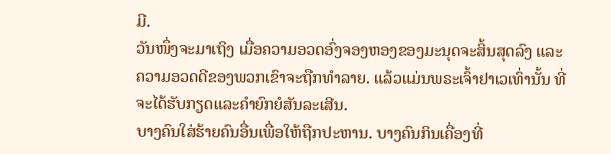ມີ.
ວັນໜຶ່ງຈະມາເຖິງ ເມື່ອຄວາມອວດອົ່ງຈອງຫອງຂອງມະນຸດຈະສິ້ນສຸດລົງ ແລະຄວາມອວດດີຂອງພວກເຂົາຈະຖືກທຳລາຍ. ແລ້ວແມ່ນພຣະເຈົ້າຢາເວເທົ່ານັ້ນ ທີ່ຈະໄດ້ຮັບກຽດແລະຄຳຍົກຍໍສັນລະເສີນ.
ບາງຄົນໃສ່ຮ້າຍຄົນອື່ນເພື່ອໃຫ້ຖືກປະຫານ. ບາງຄົນກິນເຄື່ອງທີ່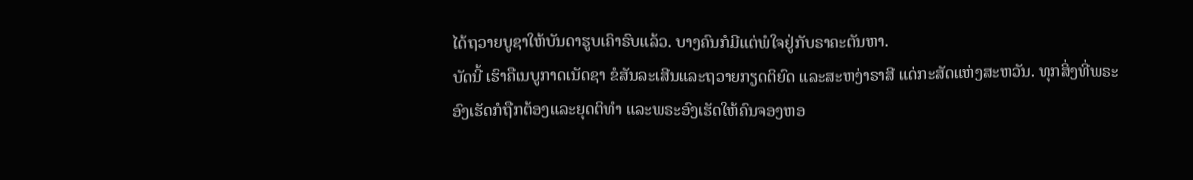ໄດ້ຖວາຍບູຊາໃຫ້ບັນດາຮູບເຄົາຣົບແລ້ວ. ບາງຄົນກໍມີແຕ່ພໍໃຈຢູ່ກັບຣາຄະຕັນຫາ.
ບັດນີ້ ເຮົາຄືເນບູກາດເນັດຊາ ຂໍສັນລະເສີນແລະຖວາຍກຽດຕິຍົດ ແລະສະຫງ່າຣາສີ ແດ່ກະສັດແຫ່ງສະຫວັນ. ທຸກສິ່ງທີ່ພຣະອົງເຮັດກໍຖືກຕ້ອງແລະຍຸດຕິທຳ ແລະພຣະອົງເຮັດໃຫ້ຄົນຈອງຫອ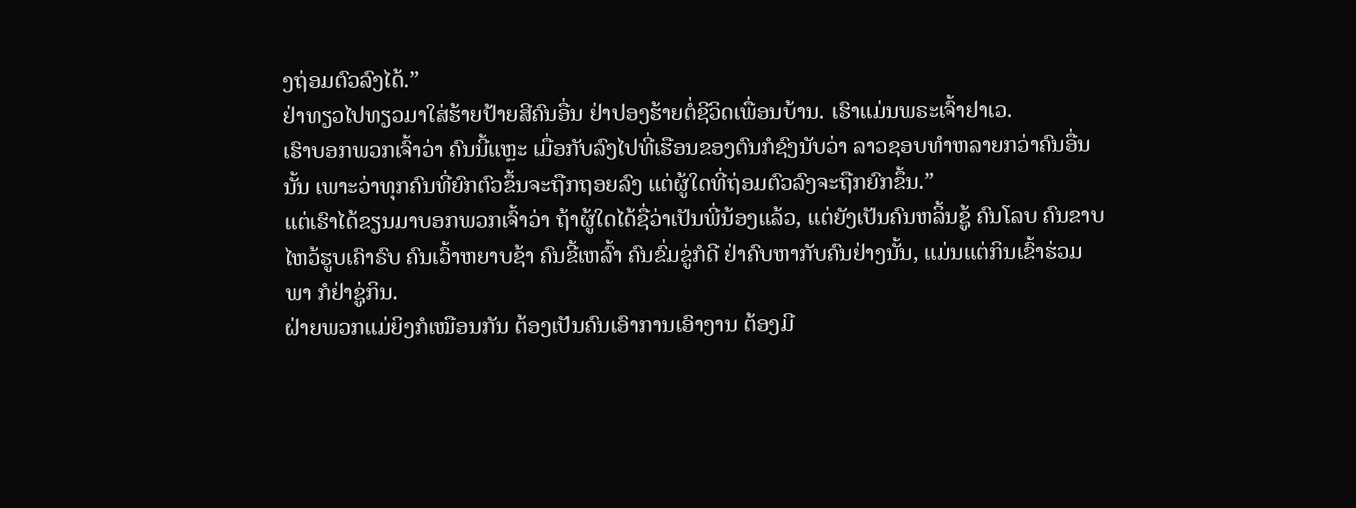ງຖ່ອມຕົວລົງໄດ້.”
ຢ່າທຽວໄປທຽວມາໃສ່ຮ້າຍປ້າຍສີຄົນອື່ນ ຢ່າປອງຮ້າຍຕໍ່ຊີວິດເພື່ອນບ້ານ. ເຮົາແມ່ນພຣະເຈົ້າຢາເວ.
ເຮົາບອກພວກເຈົ້າວ່າ ຄົນນີ້ແຫຼະ ເມື່ອກັບລົງໄປທີ່ເຮືອນຂອງຕົນກໍຊົງນັບວ່າ ລາວຊອບທຳຫລາຍກວ່າຄົນອື່ນນັ້ນ ເພາະວ່າທຸກຄົນທີ່ຍົກຕົວຂຶ້ນຈະຖືກຖອຍລົງ ແຕ່ຜູ້ໃດທີ່ຖ່ອມຕົວລົງຈະຖືກຍົກຂຶ້ນ.”
ແຕ່ເຮົາໄດ້ຂຽນມາບອກພວກເຈົ້າວ່າ ຖ້າຜູ້ໃດໄດ້ຊື່ວ່າເປັນພີ່ນ້ອງແລ້ວ, ແຕ່ຍັງເປັນຄົນຫລິ້ນຊູ້ ຄົນໂລບ ຄົນຂາບໄຫວ້ຮູບເຄົາຣົບ ຄົນເວົ້າຫຍາບຊ້າ ຄົນຂີ້ເຫລົ້າ ຄົນຂົ່ມຂູ່ກໍດີ ຢ່າຄົບຫາກັບຄົນຢ່າງນັ້ນ, ແມ່ນແຕ່ກິນເຂົ້າຮ່ວມພາ ກໍຢ່າຊູ່ກິນ.
ຝ່າຍພວກແມ່ຍິງກໍເໝືອນກັນ ຕ້ອງເປັນຄົນເອົາການເອົາງານ ຕ້ອງມີ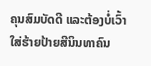ຄຸນສົມບັດດີ ແລະຕ້ອງບໍ່ເວົ້າໃສ່ຮ້າຍປ້າຍສີນິນທາຄົນ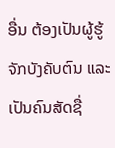ອື່ນ ຕ້ອງເປັນຜູ້ຮູ້ຈັກບັງຄັບຕົນ ແລະເປັນຄົນສັດຊື່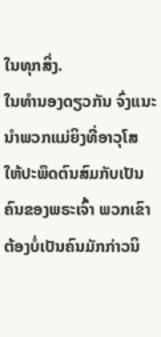ໃນທຸກສິ່ງ.
ໃນທຳນອງດຽວກັນ ຈົ່ງແນະນຳພວກແມ່ຍິງທີ່ອາວຸໂສ ໃຫ້ປະພຶດຕົນສົມກັບເປັນຄົນຂອງພຣະເຈົ້າ ພວກເຂົາຕ້ອງບໍ່ເປັນຄົນມັກກ່າວນິ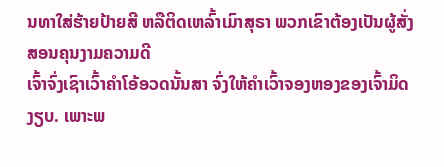ນທາໃສ່ຮ້າຍປ້າຍສີ ຫລືຕິດເຫລົ້າເມົາສຸຣາ ພວກເຂົາຕ້ອງເປັນຜູ້ສັ່ງສອນຄຸນງາມຄວາມດີ
ເຈົ້າຈົ່ງເຊົາເວົ້າຄຳໂອ້ອວດນັ້ນສາ ຈົ່ງໃຫ້ຄຳເວົ້າຈອງຫອງຂອງເຈົ້າມິດງຽບ. ເພາະພ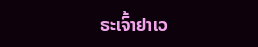ຣະເຈົ້າຢາເວ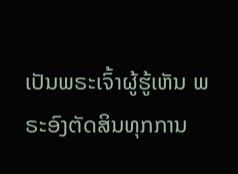ເປັນພຣະເຈົ້າຜູ້ຮູ້ເຫັນ ພຣະອົງຕັດສິນທຸກການ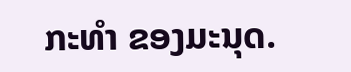ກະທຳ ຂອງມະນຸດ.